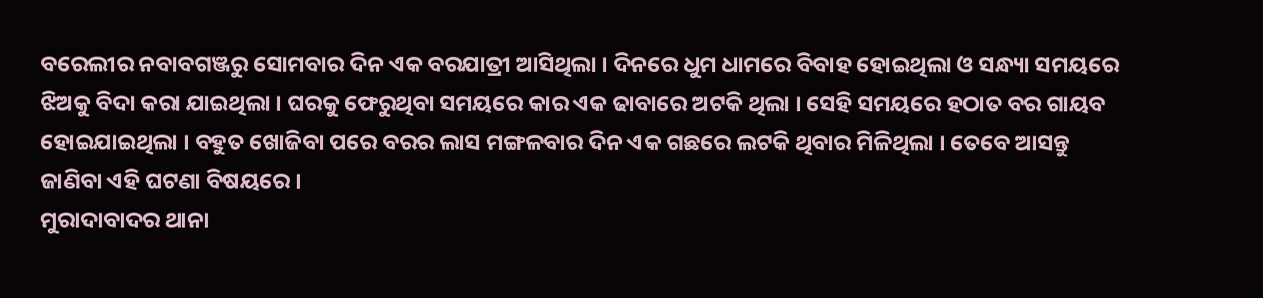ବରେଲୀର ନବାବଗଞ୍ଜରୁ ସୋମବାର ଦିନ ଏକ ବରଯାତ୍ରୀ ଆସିଥିଲା । ଦିନରେ ଧୁମ ଧାମରେ ବିବାହ ହୋଇଥିଲା ଓ ସନ୍ଧ୍ୟା ସମୟରେ ଝିଅକୁ ବିଦା କରା ଯାଇଥିଲା । ଘରକୁ ଫେରୁଥିବା ସମୟରେ କାର ଏକ ଢାବାରେ ଅଟକି ଥିଲା । ସେହି ସମୟରେ ହଠାତ ବର ଗାୟବ ହୋଇଯାଇଥିଲା । ବହୁତ ଖୋଜିବା ପରେ ବରର ଲାସ ମଙ୍ଗଳବାର ଦିନ ଏକ ଗଛରେ ଲଟକି ଥିବାର ମିଳିଥିଲା । ତେବେ ଆସନ୍ତୁ ଜାଣିବା ଏହି ଘଟଣା ବିଷୟରେ ।
ମୁରାଦାବାଦର ଥାନା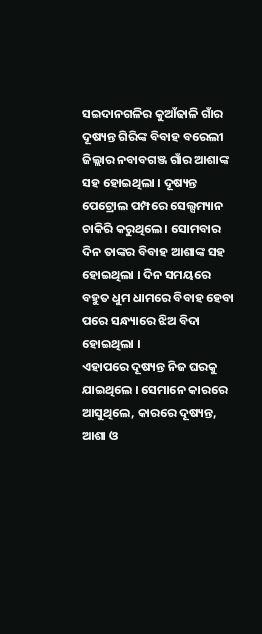ସଇଦାନଗଳିର କୁଆଁଢାଳି ଗାଁର ଦୂଷ୍ୟନ୍ତ ଗିରିଙ୍କ ବିବାହ ବରେଲୀ ଜିଲ୍ଲାର ନବାବଗଞ୍ଜ ଗାଁର ଆଶାଙ୍କ ସହ ହୋଇଥିଲା । ଦୂଷ୍ୟନ୍ତ ପେଟ୍ରୋଲ ପମ୍ପରେ ସେଲ୍ସମ୍ୟାନ ଚାକିରି କରୁଥିଲେ । ସୋମବାର ଦିନ ତାଙ୍କର ବିବାହ ଆଶାଙ୍କ ସହ ହୋଇଥିଲା । ଦିନ ସମୟରେ ବହୁତ ଧୁମ ଧାମରେ ବିବାହ ହେବା ପରେ ସନ୍ଧ୍ୟାରେ ଝିଅ ବିଦା ହୋଇଥିଲା ।
ଏହାପରେ ଦୂଷ୍ୟନ୍ତ ନିଜ ଘରକୁ ଯାଇଥିଲେ । ସେମାନେ କାରରେ ଆସୁଥିଲେ, କାରରେ ଦୂଷ୍ୟନ୍ତ, ଆଶା ଓ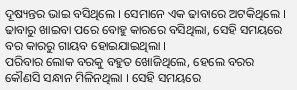ଦୂଷ୍ୟନ୍ତର ଭାଇ ବସିଥିଲେ । ସେମାନେ ଏକ ଢାବାରେ ଅଟକିଥିଲେ । ଢାବାରୁ ଖାଇବା ପରେ ବୋହୁ କାରରେ ବସିଥିଲା, ସେହି ସମୟରେ ବର କାରରୁ ଗାୟବ ହୋଇଯାଇଥିଲା ।
ପରିବାର ଲୋକ ବରକୁ ବହୁତ ଖୋଜିଥିଲେ, ହେଲେ ବରର କୌଣସି ସନ୍ଧାନ ମିଳିନଥିଲା । ସେହି ସମୟରେ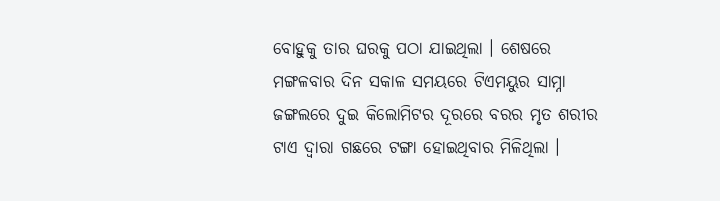ବୋହୁକୁ ତାର ଘରକୁ ପଠା ଯାଇଥିଲା । ଶେଷରେ ମଙ୍ଗଳବାର ଦିନ ସକାଳ ସମୟରେ ଟିଏମୟୁର ସାମ୍ନା ଜଙ୍ଗଲରେ ଦୁଇ କିଲୋମିଟର ଦୂରରେ ବରର ମୃତ ଶରୀର ଟାଏ ଦ୍ଵାରା ଗଛରେ ଟଙ୍ଗା ହୋଇଥିବାର ମିଳିଥିଲା ।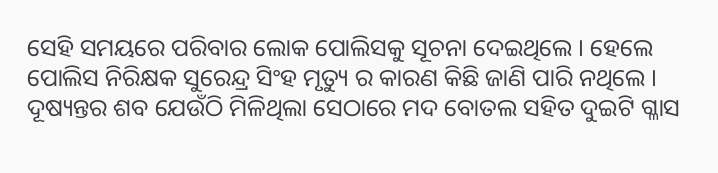ସେହି ସମୟରେ ପରିବାର ଲୋକ ପୋଲିସକୁ ସୂଚନା ଦେଇଥିଲେ । ହେଲେ ପୋଲିସ ନିରିକ୍ଷକ ସୁରେନ୍ଦ୍ର ସିଂହ ମୃତ୍ୟୁ ର କାରଣ କିଛି ଜାଣି ପାରି ନଥିଲେ ।
ଦୂଷ୍ୟନ୍ତର ଶବ ଯେଉଁଠି ମିଳିଥିଲା ସେଠାରେ ମଦ ବୋତଲ ସହିତ ଦୁଇଟି ଗ୍ଳାସ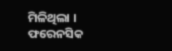ମିଳିଥିଲା । ଫରେନସିକ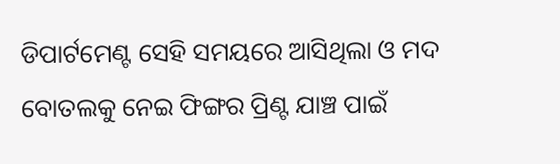ଡିପାର୍ଟମେଣ୍ଟ ସେହି ସମୟରେ ଆସିଥିଲା ଓ ମଦ ବୋତଲକୁ ନେଇ ଫିଙ୍ଗର ପ୍ରିଣ୍ଟ ଯାଞ୍ଚ ପାଇଁ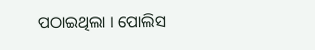ପଠାଇଥିଲା । ପୋଲିସ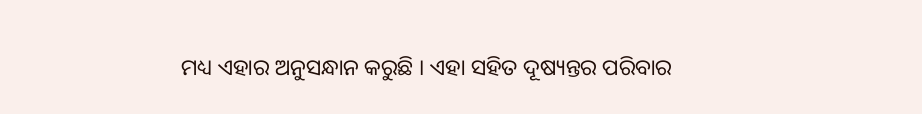ମଧ୍ୟ ଏହାର ଅନୁସନ୍ଧାନ କରୁଛି । ଏହା ସହିତ ଦୂଷ୍ୟନ୍ତର ପରିବାର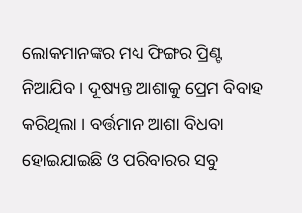ଲୋକମାନଙ୍କର ମଧ୍ୟ ଫିଙ୍ଗର ପ୍ରିଣ୍ଟ ନିଆଯିବ । ଦୂଷ୍ୟନ୍ତ ଆଶାକୁ ପ୍ରେମ ବିବାହ କରିଥିଲା । ବର୍ତ୍ତମାନ ଆଶା ବିଧବା ହୋଇଯାଇଛି ଓ ପରିବାରର ସବୁ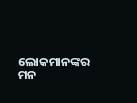ଲୋକମାନଙ୍କର ମନ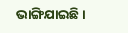ଭାଙ୍ଗିଯାଇଛି ।